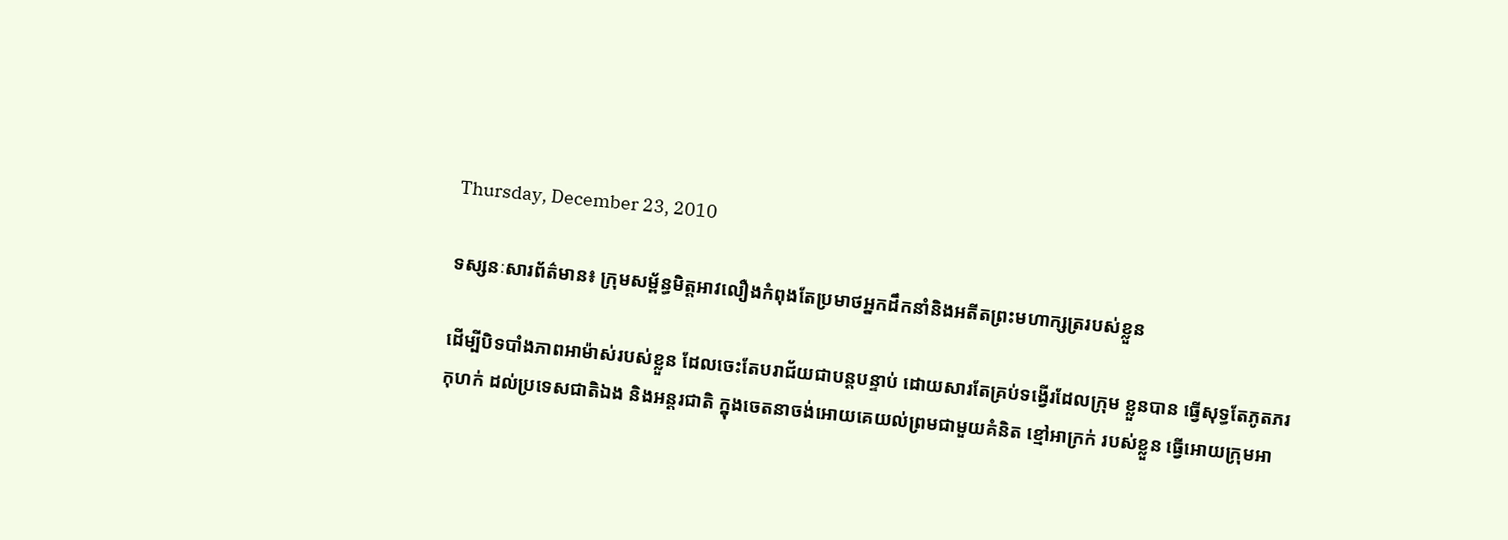Thursday, December 23, 2010

ទស្សនៈសារព័ត៌មាន៖ ក្រុមសម្ព័ន្ធមិត្ដអាវលឿងកំពុងតែប្រមាថអ្នកដឹកនាំនិងអតីតព្រះមហាក្សត្ររបស់ខ្លួន

ដើម្បីបិទបាំងភាពអាម៉ាស់របស់ខ្លួន ដែលចេះតែបរាជ័យជាបន្ដបន្ទាប់ ដោយសារតែគ្រប់ទង្វើរដែលក្រុម ខ្លួនបាន ធ្វើសុទ្ធតែភូតភរកុហក់ ដល់ប្រទេសជាតិឯង និងអន្ដរជាតិ ក្នុងចេតនាចង់អោយគេយល់ព្រមជាមួយគំនិត ខ្មៅអាក្រក់ របស់ខ្លួន ធ្វើអោយក្រុមអា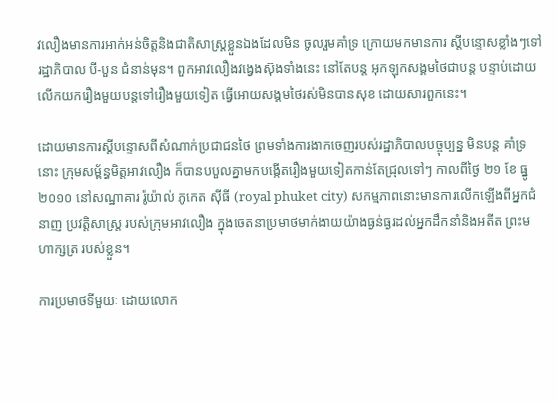វលឿងមានការអាក់អន់ចិត្ដនិងជាតិសាស្ដ្រខ្លួនឯងដែលមិន ចូលរួមគាំទ្រ ក្រោយមកមានការ ស្ដីបន្ទោសខ្លាំងៗទៅរដ្ឋាភិបាល បី-បួន ជំនាន់មុន។ ពួកអាវលឿងវង្វេងស៊ុងទាំងនេះ នៅតែបន្ដ អុកឡុកសង្គមថៃជាបន្ដ បន្ទាប់ដោយលើកយករឿងមួយបន្ដទៅរឿងមួយទៀត ធ្វើអោយសង្គមថៃរស់មិនបានសុខ ដោយសារពួកនេះ។

ដោយមានការស្ដីបន្ទោសពីសំណាក់ប្រជាជនថៃ ព្រមទាំងការងាកចេញរបស់រដ្ឋាភិបាលបច្ចុប្បន្ន មិនបន្ដ គាំទ្រ នោះ ក្រុមសម្ព័ន្ធមិត្ដអាវលឿង ក៏បានបបួលគ្នាមកបង្កើតរឿងមួយទៀតកាន់តែជ្រុលទៅៗ កាលពីថ្ងៃ ២១ ខែ ធ្នូ ២០១០ នៅសណ្ឋាគារ រ៉ូយ៉ាល់ ភូកេត ស៊ីធី (royal phuket city) សកម្មភាពនោះមានការលើកឡើងពីអ្នកជំនាញ ប្រវត្ដិសាស្ដ្រ របស់ក្រុមអាវលឿង ក្នុងចេតនាប្រមាថមាក់ងាយយ៉ាងធ្ងន់ធ្ងរដល់អ្នកដឹកនាំនិងអតីត ព្រះមហាក្សត្រ របស់ខ្លួន។

ការប្រមាថទីមួយៈ ដោយលោក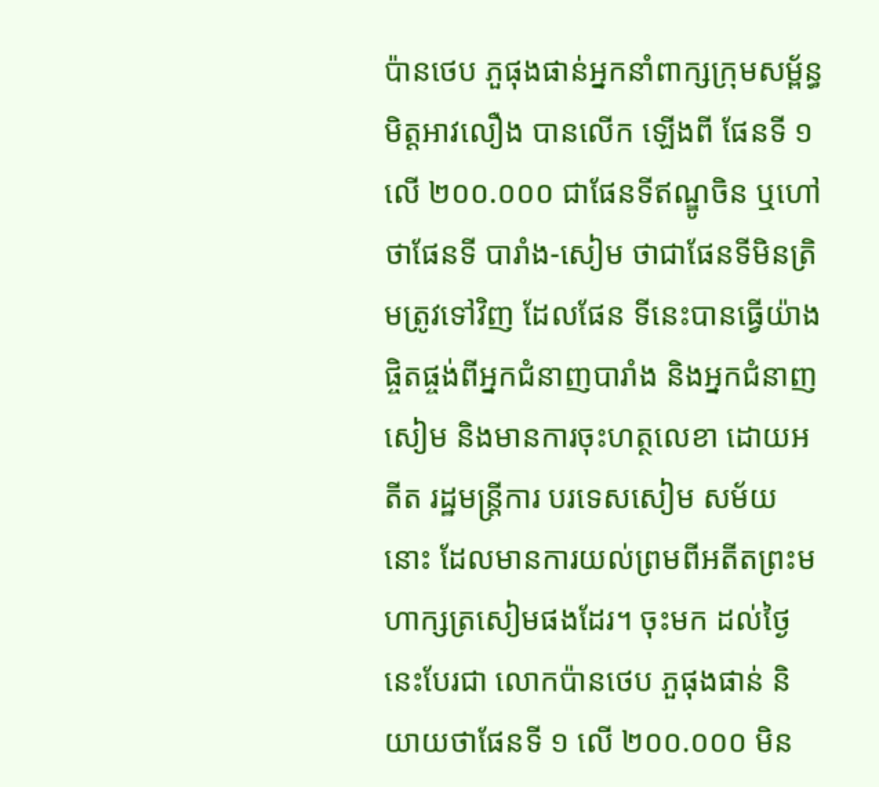ប៉ានថេប ភួផុងផាន់អ្នកនាំពាក្សក្រុមសម្ព័ន្ធមិត្ដអាវលឿង បានលើក ឡើងពី ផែនទី ១ លើ ២០០.០០០ ជាផែនទីឥណ្ឌូចិន ឬហៅថាផែនទី បារាំង-សៀម ថាជាផែនទីមិនត្រិមត្រូវទៅវិញ ដែលផែន ទីនេះបានធ្វើយ៉ាងផ្ចិតផ្ចង់ពីអ្នកជំនាញបារាំង និងអ្នកជំនាញសៀម និងមានការចុះហត្ថលេខា ដោយអតីត រដ្ឋមន្ដ្រីការ បរទេសសៀម សម័យនោះ ដែលមានការយល់ព្រមពីអតីតព្រះមហាក្សត្រសៀមផងដែរ។ ចុះមក ដល់ថ្ងៃ នេះបែរជា លោកប៉ានថេប ភួផុងផាន់ និយាយថាផែនទី ១ លើ ២០០.០០០ មិន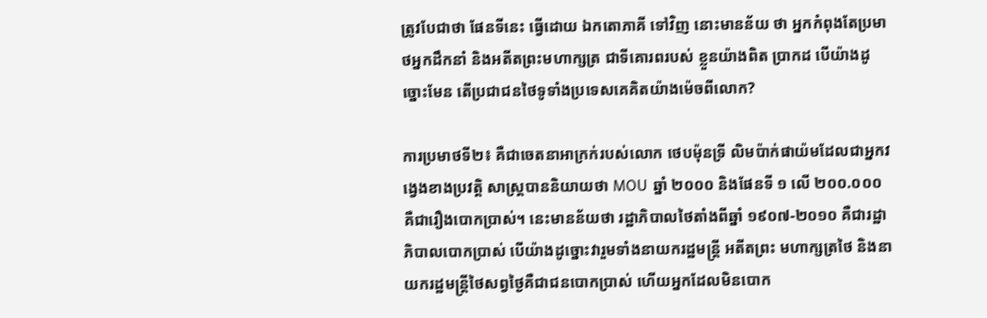ត្រូវបែជាថា ផែនទីនេះ ធ្វើដោយ ឯកតោភាគី ទៅវិញ នោះមានន័យ ថា អ្នកកំពុងតែប្រមាថអ្នកដឹកនាំ និងអតីតព្រះមហាក្សត្រ ជាទីគោរពរបស់ ខ្លួនយ៉ាងពិត ប្រាកដ បើយ៉ាងដូច្នោះមែន តើប្រជាជនថៃទូទាំងប្រទេសគេគិតយ៉ាងម៉េចពីលោក?

ការប្រមាថទី២៖ គឺជាចេតនាអាក្រក់របស់លោក ថេបម៉ុនទ្រី លិមប៉ាក់ផាយ៉មដែលជាអ្នកវង្វេងខាងប្រវត្ដិ សាស្ដ្របាននិយាយថា MOU ឆ្នាំ ២០០០ និងផែនទី ១ លើ ២០០.០០០ គឺជារឿងបោកប្រាស់។ នេះមានន័យថា រដ្ឋាភិបាលថៃតាំងពីឆ្នាំ ១៩០៧-២០១០ គឺជារដ្ឋាភិបាលបោកប្រាស់ បើយ៉ាងដូច្នោះវារួមទាំងនាយករដ្ឋមន្ដ្រី អតីតព្រះ មហាក្សត្រថៃ និងនាយករដ្ឋមន្ដ្រីថៃសព្វថ្ងៃគឺជាជនបោកប្រាស់ ហើយអ្នកដែលមិនបោក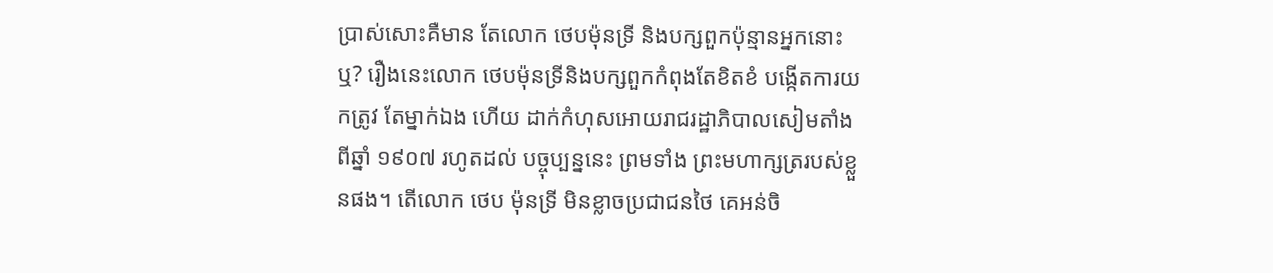ប្រាស់សោះគឺមាន តែលោក ថេបម៉ុនទ្រី និងបក្សពួកប៉ុន្មានអ្នកនោះឬ? រឿងនេះលោក ថេបម៉ុនទ្រីនិងបក្សពួកកំពុងតែខិតខំ បង្កើតការយកត្រូវ តែម្នាក់ឯង ហើយ ដាក់កំហុសអោយរាជរដ្ឋាភិបាលសៀមតាំងពីឆ្នាំ ១៩០៧ រហូតដល់ បច្ចុប្បន្ននេះ ព្រមទាំង ព្រះមហាក្សត្ររបស់ខ្លួនផង។ តើលោក ថេប ម៉ុនទ្រី មិនខ្លាចប្រជាជនថៃ គេអន់ចិ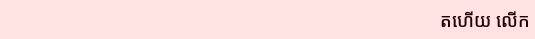តហើយ លើក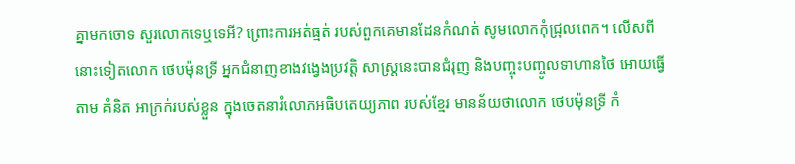គ្នាមកចោទ សួរលោកទេឬទេអី? ព្រោះការអត់ធ្មត់ របស់ពួកគេមានដែនកំណត់ សូមលោកកុំជ្រុលពេក។ លើសពីនោះទៀតលោក ថេបម៉ុនទ្រី អ្នកជំនាញខាងវង្វេងប្រវត្ដិ សាស្ដ្រនេះបានជំរុញ និងបញ្ចុះបញ្ចូលទាហានថៃ អោយធ្វើតាម គំនិត អាក្រក់របស់ខ្លួន ក្នុងចេតនារំលោភអធិបតេយ្យភាព របស់ខ្មែរ មានន័យថាលោក ថេបម៉ុនទ្រី កំ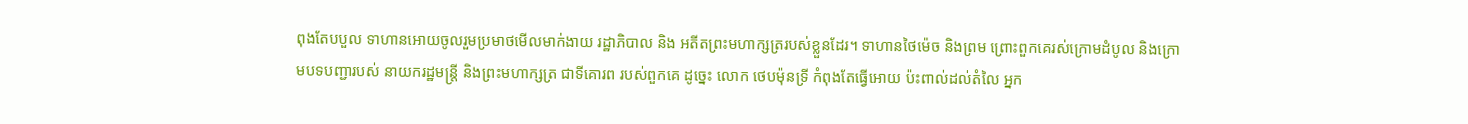ពុងតែបបួល ទាហានអោយចូលរួមប្រមាថមើលមាក់ងាយ រដ្ឋាភិបាល និង អតីតព្រះមហាក្សត្ររបស់ខ្លួនដែរ។ ទាហានថៃម៉េច និងព្រម ព្រោះពួកគេរស់ក្រោមដំបូល និងក្រោមបទបញ្ជារបស់ នាយករដ្ឋមន្ដ្រី និងព្រះមហាក្សត្រ ជាទីគោរព របស់ពួកគេ ដូច្នេះ លោក ថេបម៉ុនទ្រី កំពុងតែធ្វើអោយ ប៉ះពាល់ដល់តំលៃ អ្នក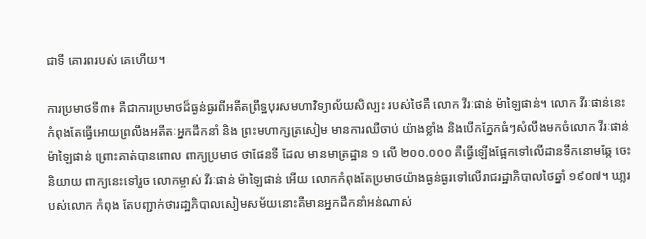ជាទី គោរពរបស់ គេហើយ។

ការប្រមាថទី៣៖ គឺជាការប្រមាថដ៏ធ្ងន់ធ្ងរពីអតីតព្រឹទ្ឋបុរសមហាវិទ្យាល័យសិល្បះ របស់ថៃគឺ លោក វីរៈផាន់ ម៉ាឡៃផាន់។ លោក វីរៈផាន់នេះកំពុងតែធ្វើអោយព្រលឹងអតីតៈអ្នកដឹកនាំ និង ព្រះមហាក្សត្រសៀម មានការឈឺចាប់ យ៉ាងខ្លាំង និងបើកភ្នែកធំៗសំលឹងមកចំលោក វីរៈផាន់ ម៉ាឡៃផាន់ ព្រោះគាត់បានពោល ពាក្យប្រមាថ ថាផែនទី ដែល មានមាត្រដ្ឋាន ១ លើ ២០០.០០០ គឺធ្វើឡើងផ្អែកទៅលើដានទឹកនោមឆ្កែ ចេះនិយាយ ពាក្យនេះទៅរួច លោកម្ចាស់ វីរៈផាន់ ម៉ាឡៃផាន់ អើយ លោកកំពុងតែប្រមាថយ៉ាងធ្ងន់ធ្ងរទៅលើរាជរដ្ឋាភិបាលថៃឆ្នាំ ១៩០៧។ ឃា្លរបស់លោក កំពុង តែបញ្ជាក់ថារដា្ឋភិបាលសៀមសម័យនោះគឺមានអ្នកដឹកនាំអន់ណាស់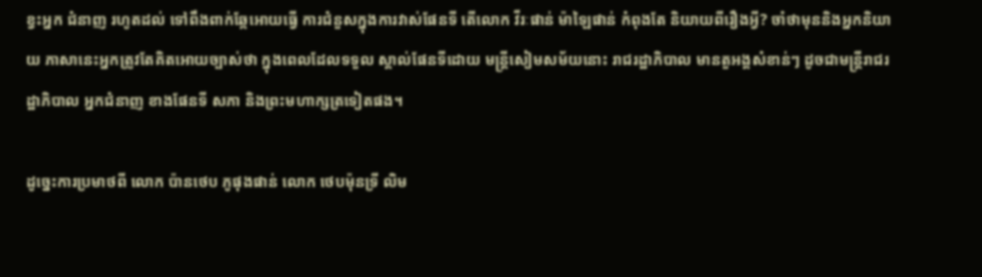ខ្វះអ្នក ជំនាញ រហូតដល់ ទៅពឹងពាក់ឆ្កែអោយធ្វើ ការជំនួសក្នុងការវាស់ផែនទី តើលោក វីរៈផាន់ ម៉ាឡៃផាន់ កំពុងតែ និយាយពីរឿងអ្វី? ចាំថាមុននិងអ្នកនិយាយ ភាសានេះអ្នកត្រូវតែគិតអោយច្បាស់ថា ក្នុងពេលដែលទទួល ស្គាល់ផែនទីដោយ មន្ដ្រីសៀមសម័យនោះ រាជរដ្ឋាភិបាល មានតួអង្គសំខាន់ៗ ដូចជាមន្ដ្រីរាជរដ្ឋាភិបាល អ្នកជំនាញ ខាងផែនទី សភា និងព្រះមហាក្សត្រទៀតផង។

ដូច្នេះការប្រមាថពី លោក ប៉ានថេប ភូផុងផាន់ លោក ថេបម៉ុនទ្រី លិម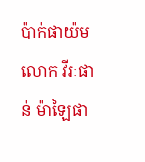ប៉ាក់ផាយ៉មលោក វីរៈផាន់ ម៉ាឡៃផា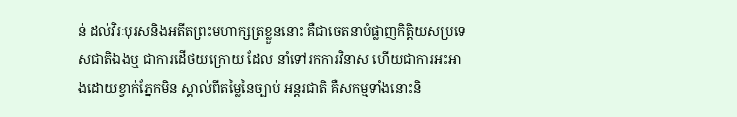ន់ ដល់វិរៈបុរសនិងអតីតព្រះមហាក្សត្រខ្លួននោះ គឺជាចេតនាបំផ្លាញកិត្ដិយសប្រទេសជាតិឯងឬ ជាការដើថយក្រោយ ដែល នាំទៅរកការវិនាស ហើយជាការអះអាងដោយខ្វាក់ភ្នែកមិន ស្គាល់ពីតម្លៃនៃច្បាប់ អន្ដរជាតិ គឺសកម្មទាំងនោះនិ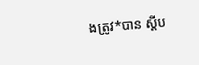ងត្រូវ*បាន ស្ដីប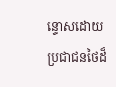ន្ទោសដោយប្រជាជនថៃដ៏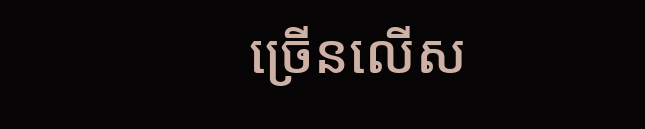ច្រើនលើស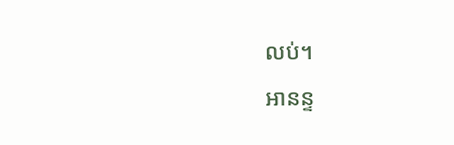លប់។
អានន្ទ